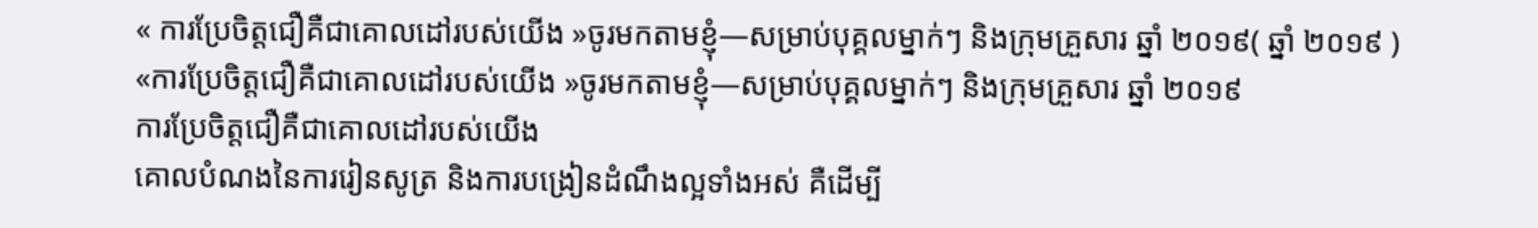« ការប្រែចិត្តជឿគឺជាគោលដៅរបស់យើង »ចូរមកតាមខ្ញុំ—សម្រាប់បុគ្គលម្នាក់ៗ និងក្រុមគ្រួសារ ឆ្នាំ ២០១៩( ឆ្នាំ ២០១៩ )
«ការប្រែចិត្តជឿគឺជាគោលដៅរបស់យើង »ចូរមកតាមខ្ញុំ—សម្រាប់បុគ្គលម្នាក់ៗ និងក្រុមគ្រួសារ ឆ្នាំ ២០១៩
ការប្រែចិត្តជឿគឺជាគោលដៅរបស់យើង
គោលបំណងនៃការរៀនសូត្រ និងការបង្រៀនដំណឹងល្អទាំងអស់ គឺដើម្បី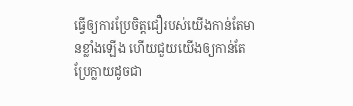ធ្វើឲ្យការប្រែចិត្តជឿរបស់យើងកាន់តែមានខ្លាំងឡើង ហើយជួយយើងឲ្យកាន់តែប្រែក្លាយដូចជា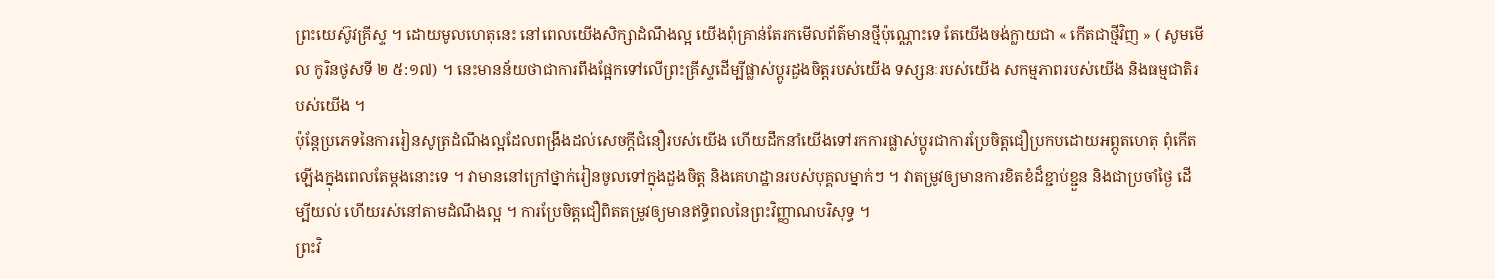ព្រះយេស៊ូវគ្រីស្ទ ។ ដោយមូលហេតុនេះ នៅពេលយើងសិក្សាដំណឹងល្អ យើងពុំគ្រាន់តែរកមើលព័ត៌មានថ្មីប៉ុណ្ណោះទេ តែយើងចង់ក្លាយជា « កើតជាថ្មីវិញ » ( សូមមើល កូរិនថូសទី ២ ៥:១៧) ។ នេះមានន័យថាជាការពឹងផ្អែកទៅលើព្រះគ្រីស្ទដើម្បីផ្លាស់ប្ដូរដួងចិត្តរបស់យើង ទស្សនៈរបស់យើង សកម្មភាពរបស់យើង និងធម្មជាតិរបស់យើង ។
ប៉ុន្តែប្រភេទនៃការរៀនសូត្រដំណឹងល្អដែលពង្រឹងដល់សេចក្ដីជំនឿរបស់យើង ហើយដឹកនាំយើងទៅរកការផ្លាស់ប្ដូរជាការប្រែចិត្តជឿប្រកបដោយអព្ភូតហេតុ ពុំកើតឡើងក្នុងពេលតែម្តងនោះទេ ។ វាមាននៅក្រៅថ្នាក់រៀនចូលទៅក្នុងដួងចិត្ត និងគេហដ្ឋានរបស់បុគ្គលម្នាក់ៗ ។ វាតម្រូវឲ្យមានការខិតខំដ៏ខ្ជាប់ខ្ជួន និងជាប្រចាំថ្ងៃ ដើម្បីយល់ ហើយរស់នៅតាមដំណឹងល្អ ។ ការប្រែចិត្តជឿពិតតម្រូវឲ្យមានឥទ្ធិពលនៃព្រះវិញ្ញាណបរិសុទ្ធ ។
ព្រះវិ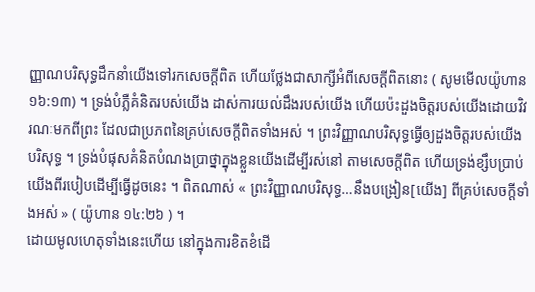ញ្ញាណបរិសុទ្ធដឹកនាំយើងទៅរកសេចក្ដីពិត ហើយថ្លែងជាសាក្សីអំពីសេចក្ដីពិតនោះ ( សូមមើលយ៉ូហាន ១៦:១៣) ។ ទ្រង់បំភ្លឺគំនិតរបស់យើង ដាស់ការយល់ដឹងរបស់យើង ហើយប៉ះដួងចិត្តរបស់យើងដោយវិវរណៈមកពីព្រះ ដែលជាប្រភពនៃគ្រប់សេចក្ដីពិតទាំងអស់ ។ ព្រះវិញ្ញាណបរិសុទ្ធធ្វើឲ្យដួងចិត្តរបស់យើងបរិសុទ្ធ ។ ទ្រង់បំផុសគំនិតបំណងប្រាថ្នាក្នុងខ្លួនយើងដើម្បីរស់នៅ តាមសេចក្ដីពិត ហើយទ្រង់ខ្សឹបប្រាប់យើងពីរបៀបដើម្បីធ្វើដូចនេះ ។ ពិតណាស់ « ព្រះវិញ្ញាណបរិសុទ្ធ…នឹងបង្រៀន[យើង] ពីគ្រប់សេចក្ដីទាំងអស់ » ( យ៉ូហាន ១៤:២៦ ) ។
ដោយមូលហេតុទាំងនេះហើយ នៅក្នុងការខិតខំដើ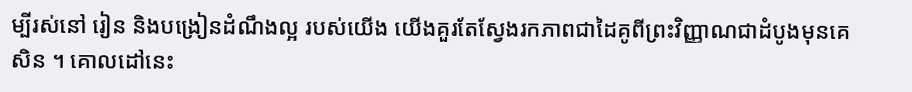ម្បីរស់នៅ រៀន និងបង្រៀនដំណឹងល្អ របស់យើង យើងគួរតែស្វែងរកភាពជាដៃគូពីព្រះវិញ្ញាណជាដំបូងមុនគេសិន ។ គោលដៅនេះ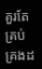គួរតែគ្រប់គ្រងដ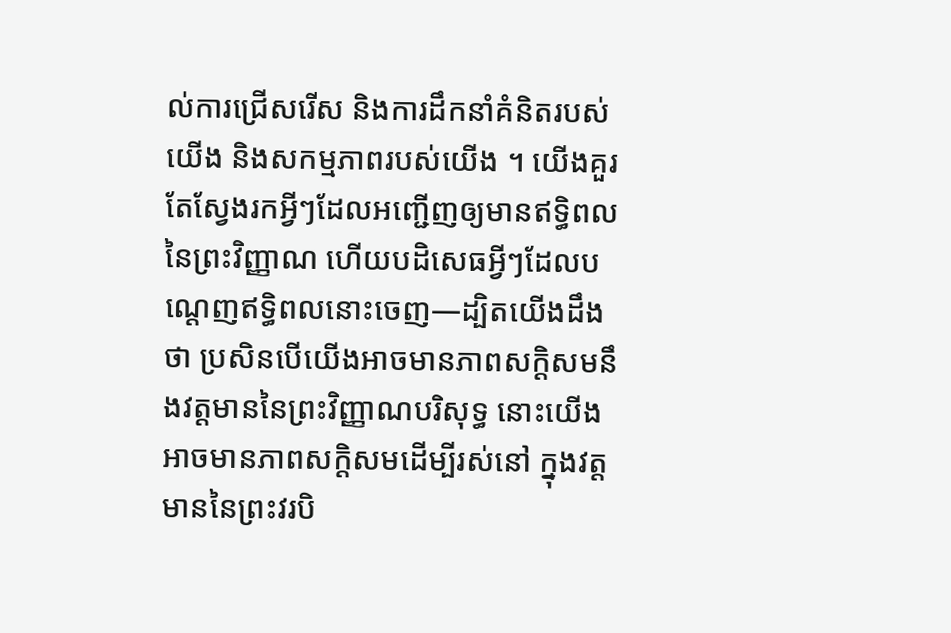ល់ការជ្រើសរើស និងការដឹកនាំគំនិតរបស់យើង និងសកម្មភាពរបស់យើង ។ យើងគួរតែស្វែងរកអ្វីៗដែលអញ្ជើញឲ្យមានឥទ្ធិពលនៃព្រះវិញ្ញាណ ហើយបដិសេធអ្វីៗដែលបណ្ដេញឥទ្ធិពលនោះចេញ—ដ្បិតយើងដឹងថា ប្រសិនបើយើងអាចមានភាពសក្ដិសមនឹងវត្តមាននៃព្រះវិញ្ញាណបរិសុទ្ធ នោះយើងអាចមានភាពសក្ដិសមដើម្បីរស់នៅ ក្នុងវត្តមាននៃព្រះវរបិ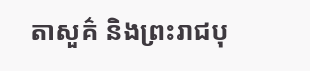តាសួគ៌ និងព្រះរាជបុ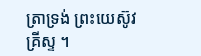ត្រាទ្រង់ ព្រះយេស៊ូវគ្រីស្ទ ។